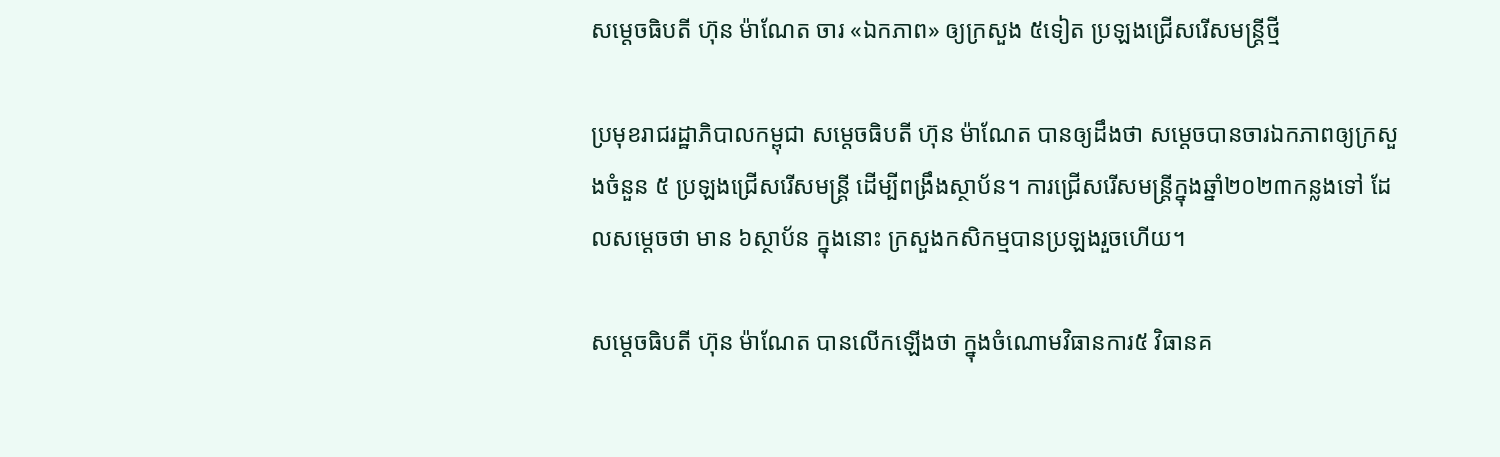សម្តេចធិបតី ហ៊ុន ម៉ាណែត ចារ «ឯកភាព» ឲ្យក្រសួង ៥ទៀត ប្រឡងជ្រើសរើសមន្ត្រីថ្មី

ប្រមុខរាជរដ្ឋាភិបាលកម្ពុជា សម្តេចធិបតី ហ៊ុន ម៉ាណែត បានឲ្យដឹងថា សម្តេចបានចារឯកភាពឲ្យក្រសួងចំនួន ៥ ប្រឡងជ្រើសរើសមន្ត្រី ដើម្បីពង្រឹងស្ថាប័ន។ ការជ្រើសរើសមន្ត្រីក្នុងឆ្នាំ២០២៣កន្លងទៅ ដែលសម្តេចថា មាន ៦ស្ថាប័ន ក្នុងនោះ ក្រសួងកសិកម្មបានប្រឡងរួចហើយ។

សម្តេចធិបតី ហ៊ុន ម៉ាណែត បានលើកឡើងថា ក្នុងចំណោមវិធានការ៥ វិធានគ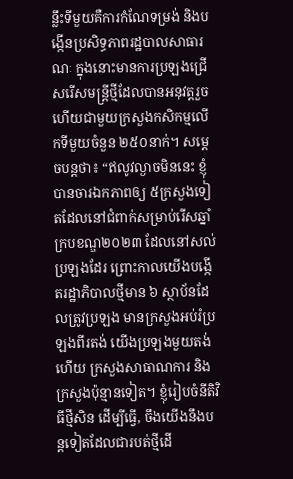ន្លឹះទីមួយគឺការកំណែទម្រង់ និងបង្កើនប្រសិទ្ធភាពរដ្ឋបាលសាធារណៈ ក្នុងនោះមានការប្រឡងជ្រើសរើសមន្ត្រីថ្មីដែលបានអនុវត្តរួចហើយជាមួយក្រសួងកសិកម្មលើកទីមួយចំនួន ២៥០នាក់។ សម្តេចបន្តថា៖ “ឥលូវល្ងាចមិននេះ ខ្ញុំបានចារឯកភាពឲ្យ ៥ក្រសួងទៀតដែលនៅជំពាក់សម្រាប់រើសឆ្នាំក្របខណ្ឌ២០២៣ ដែលនៅសល់ ប្រឡងដែរ ព្រោះកាលយើងបង្កើតរដ្ឋាភិបាលថ្មីមាន ៦ ស្ថាប័នដែលត្រូវប្រឡង មានក្រសួងអប់រំប្រឡងពីរតង់ យើងប្រឡងមួយតង់ហើយ ក្រសួងសាធាណការ និងក្រសួងប៉ុន្មានទៀត។ ខ្ញុំរៀបចំនីតិវិធីថ្មីសិន ដើម្បីធ្វើ, ចឹងយើងនឹងបន្តទៀតដែលជារបត់ថ្មីដើ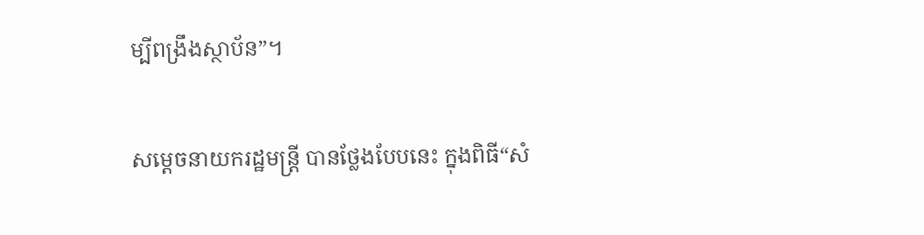ម្បីពង្រឹងស្ថាប័ន”។

សម្តេចនាយករដ្ឋមន្ត្រី បានថ្លែងបែបនេះ ក្នុងពិធី“សំ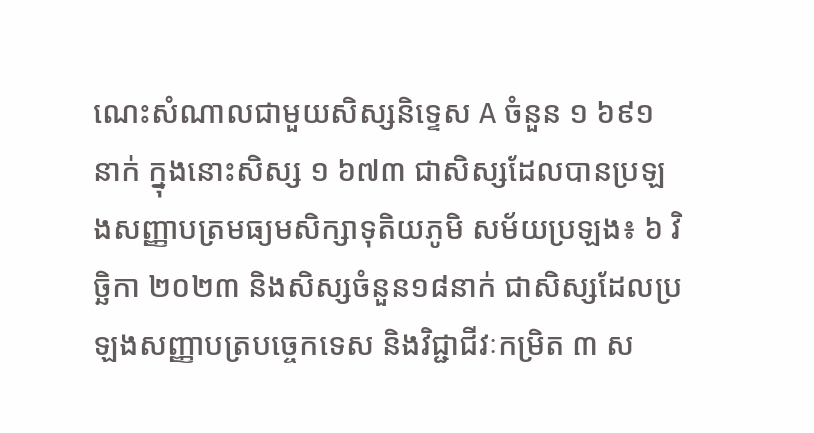ណេះសំណាលជាមួយសិស្សនិទ្ទេស A ចំនួន ១ ៦៩១ នាក់ ក្នុងនោះសិស្ស ១ ៦៧៣ ជាសិស្សដែលបានប្រឡងសញ្ញាបត្រមធ្យមសិក្សាទុតិយភូមិ សម័យប្រឡង៖ ៦ វិច្ឆិកា ២០២៣ និងសិស្សចំនួន១៨នាក់ ជាសិស្សដែលប្រឡងសញ្ញាបត្របច្ចេកទេស និងវិជ្ជាជីវៈកម្រិត ៣ ស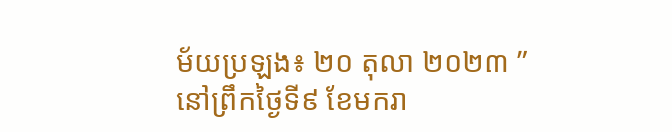ម័យប្រឡង៖ ២០ តុលា ២០២៣ ” នៅព្រឹកថ្ងៃទី៩ ខែមករា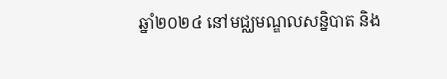ឆ្នាំ២០២៤ នៅមជ្ឈមណ្ឌលសន្និបាត និង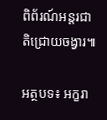ពិព័រណ៍អន្តរជាតិជ្រោយចង្វារ៕

អត្ថបទ៖ អក្ខរា